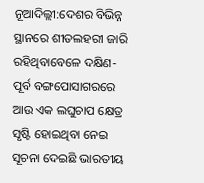ନୂଆଦିଲ୍ଲୀ:ଦେଶର ବିଭିନ୍ନ ସ୍ଥାନରେ ଶୀତଲହରୀ ଜାରି ରହିଥିବାବେଳେ ଦକ୍ଷିଣ-ପୂର୍ବ ବଙ୍ଗପୋସାଗରରେ ଆଉ ଏକ ଲଘୁଚାପ କ୍ଷେତ୍ର ସୃଷ୍ଟି ହୋଇଥିବା ନେଇ ସୂଚନା ଦେଇଛି ଭାରତୀୟ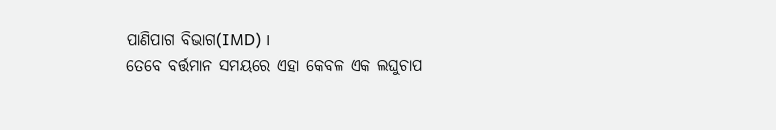ପାଣିପାଗ ବିଭାଗ(IMD) ।
ତେବେ ବର୍ତ୍ତମାନ ସମୟରେ ଏହା କେବଳ ଏକ ଲଘୁଚାପ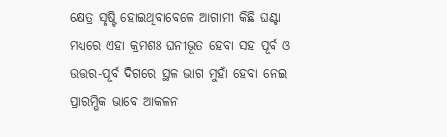କ୍ଷେତ୍ର ସୃଷ୍ଟି ହୋଇଥିବାବେଳେ ଆଗାମୀ କିଛି ଘଣ୍ଟା ମଧ୍ୟରେ ଏହା କ୍ରମଶଃ ଘନୀଭୂତ ହେବା ସହ ପୂର୍ବ ଓ ଉତ୍ତର-ପୂର୍ବ ଦିଗରେ ସ୍ଥଳ ଭାଗ ମୁହାଁ ହେବା ନେଇ ପ୍ରାରମ୍ଭିକ ଭାବେ ଆକଳନ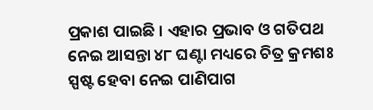ପ୍ରକାଶ ପାଇଛି । ଏହାର ପ୍ରଭାବ ଓ ଗତିପଥ ନେଇ ଆସନ୍ତା ୪୮ ଘଣ୍ଟା ମଧ୍ୟରେ ଚିତ୍ର କ୍ରମଶଃ ସ୍ପଷ୍ଟ ହେବା ନେଇ ପାଣିପାଗ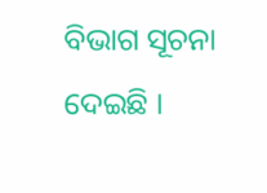ବିଭାଗ ସୂଚନା ଦେଇଛି ।